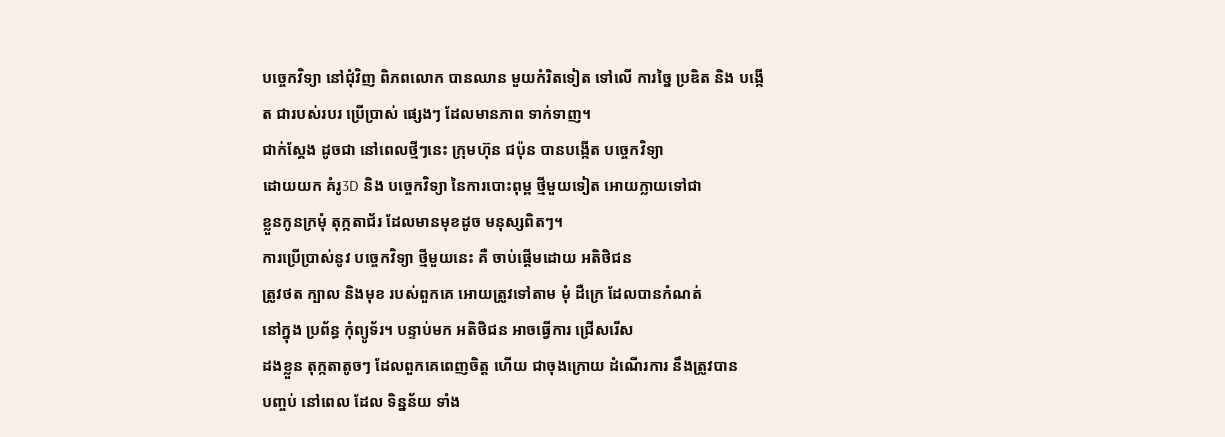បច្ចេកវិទ្យា នៅជុំវិញ ពិភពលោក បានឈាន មួយកំរិតទៀត ទៅលើ ការច្នៃ ប្រឌិត និង បង្កើត ជារបស់របរ ប្រើប្រាស់ ផ្សេងៗ ដែលមានភាព ទាក់ទាញ។
ជាក់ស្ដែង ដូចជា នៅពេលថ្មីៗនេះ ក្រុមហ៊ុន ជប៉ុន បានបង្កើត បច្ចេកវិទ្យា
ដោយយក គំរូ3D និង បច្ចេកវិទ្យា នៃការបោះពុម្ព ថ្មីមួយទៀត អោយក្លាយទៅជា
ខ្លួនកូនក្រមុំ តុក្កតាជ័រ ដែលមានមុខដូច មនុស្សពិតៗ។
ការប្រើប្រាស់នូវ បច្ចេកវិទ្យា ថ្មីមួយនេះ គឺ ចាប់ផ្ដើមដោយ អតិថិជន
ត្រូវថត ក្បាល និងមុខ របស់ពួកគេ អោយត្រូវទៅតាម មុំ ដឺក្រេ ដែលបានកំណត់
នៅក្នុង ប្រព័ន្ធ កុំព្យូទ័រ។ បន្ទាប់មក អតិថិជន អាចធ្វើការ ជ្រើសរើស
ដងខ្លួន តុក្កតាតូចៗ ដែលពួកគេពេញចិត្ត ហើយ ជាចុងក្រោយ ដំណើរការ នឹងត្រូវបាន
បញ្ចប់ នៅពេល ដែល ទិន្នន័យ ទាំង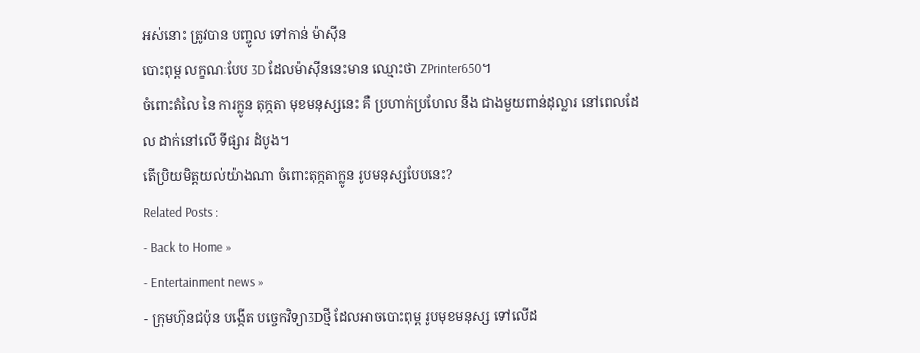អស់នោះ ត្រូវបាន បញ្ចូល ទៅកាន់ ម៉ាស៊ីន
បោះពុម្ព លក្ខណៈបែប 3D ដែលម៉ាស៊ីននេះមាន ឈ្មោះថា ZPrinter650។
ចំពោះតំលៃ នៃ ការក្លូន តុក្កតា មុខមនុស្សនេះ គឺ ប្រហាក់ប្រហែល នឹង ជាងមួយពាន់ដុល្លារ នៅពេលដែល ដាក់នៅលើ ទីផ្សារ ដំបូង។
តើប្រិយមិត្តយល់យ៉ាងណា ចំពោះតុក្កតាក្លូន រូបមនុស្សបែបនេះ?
Related Posts :
- Back to Home »
- Entertainment news »
- ក្រុមហ៊ុនជប៉ុន បង្កើត បច្ចេកវិទ្យា3Dថ្មី ដែលអាចបោះពុម្ព រូបមុខមនុស្ស ទៅលើដ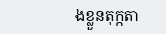ងខ្លួនតុក្កតា